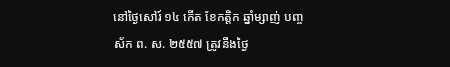នៅថ្ងៃសៅរ៍ ១៤ កើត ខែកត្តិក ឆ្នាំម្សាញ់ បញ្ចស័ក ព. ស. ២៥៥៧ ត្រូវនឹងថ្ងៃ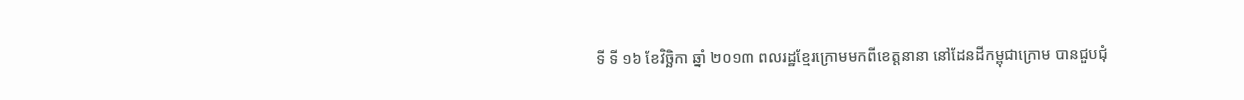ទី ទី ១៦ ខែវិច្ឆិកា ឆ្នាំ ២០១៣ ពលរដ្ឋខ្មែរក្រោមមកពីខេត្តនានា នៅដែនដីកម្ពុជាក្រោម បានជួបជុំ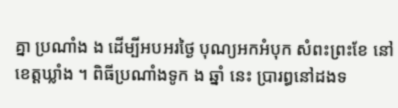គ្នា ប្រណាំង ង ដើម្បីអបអរថ្ងៃ បុណ្យអកអំបុក សំពះព្រះខែ នៅខេត្តឃ្លាំង ។ ពិធីប្រណាំងទូក ង ឆ្នាំ នេះ ប្រារព្ធនៅដងទ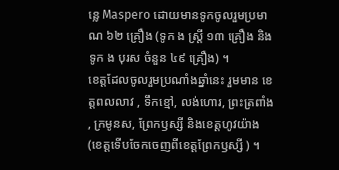ន្លេ Maspero ដោយមានទូកចូលរួមប្រមាណ ៦២ គ្រឿង (ទូក ង ស្រ្តី ១៣ គ្រឿង និង ទូក ង បុរស ចំនួន ៤៩ គ្រឿង) ។
ខេត្តដែលចូលរួមប្រណាំងឆ្នាំនេះ រួមមាន ខេត្តពលលាវ , ទឹកខ្មៅ, លង់ហោរ, ព្រះត្រពាំង , ក្រមូនស, ព្រែកឫស្សី និងខេត្តហូវយ៉ាង (ខេត្តទើបចែកចេញពីខេត្តព្រែកឫស្សី ) ។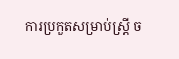ការប្រកួតសម្រាប់ស្ត្រី ច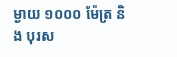ម្ងាយ ១០០០ ម៉ែត្រ និង បុរស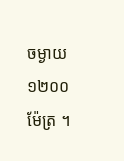ចម្ងាយ ១២០០ ម៉ែត្រ ។